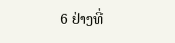6 ຢ່າງທີ່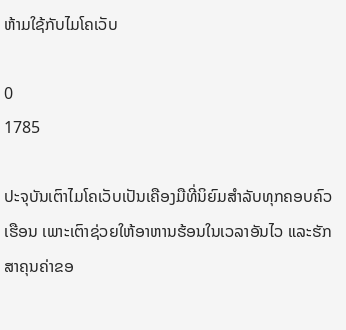ຫ້າມໃຊ້ກັບໄມໂຄເວັບ

0
1785

ປະຈຸບັນເຕົາໄມໂຄເວັບເປັນເຄືອງມືທີ່ນິຍົມສຳລັບທຸກຄອບຄົວເຮືອນ ເພາະເຕົາຊ່ວຍໃຫ້ອາຫານຮ້ອນໃນເວລາອັນໄວ ແລະຮັກສາຄຸນຄ່າຂອ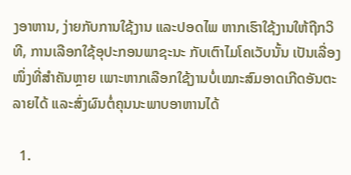ງອາຫານ, ງ່າຍກັບການໃຊ້ງານ ແລະປອດໄພ ຫາກເຮົາໃຊ້ງານໃຫ້ຖືກວິທີ, ການເລືອກໃຊ້ອຸປະກອນພາຊະນະ ກັບເຕົາໄມໂຄເວັບນັ້ນ ເປັນເລື່ອງໜຶ່ງທີ່ສຳຄັນຫຼາຍ ເພາະຫາກເລືອກໃຊ້ງານບໍ່ເໝາະສົມອາດເກີດອັນຕະລາຍໄດ້ ແລະສົ່ງຜົນຕໍ່ຄຸນນະພາບອາຫານໄດ້

  1.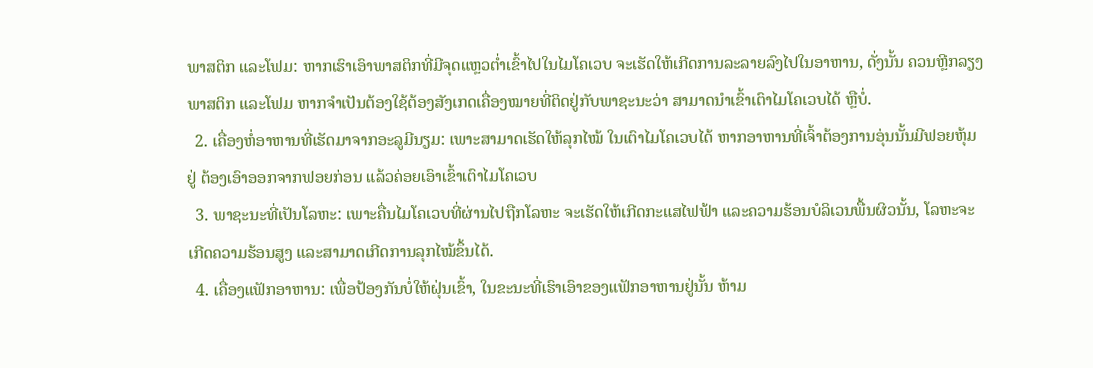ພາສຕິກ ແລະໂຟມ: ຫາກເຮົາເອົາພາສຕິກທີ່ມີຈຸດແຫຼວຕໍ່າເຂົ້າໄປໃນໄມໂຄເວບ ຈະເຮັດໃຫ້ເກີດການລະລາຍລົງໄປໃນອາຫານ, ດັ່ງນັ້ນ ຄວນຫຼີກລຽງພາສຕິກ ແລະໂຟມ ຫາກຈຳເປັນຕ້ອງໃຊ້ຕ້ອງສັງເກດເຄື່ອງໝາຍທີ່ຕິດຢູ່ກັບພາຊະນະວ່າ ສາມາດນຳເຂົ້າເຕົາໄມໂຄເວບໄດ້ ຫຼືບໍ່.
  2. ເຄື່ອງຫໍ່ອາຫານທີ່ເຮັດມາຈາກອະລູມີນຽມ: ເພາະສາມາດເຮັດໃຫ້ລຸກໄໝ້ ໃນເຕົາໄມໂຄເວບໄດ້ ຫາກອາຫານທີ່ເຈົ້າຕ້ອງການອຸ່ນນັ້ນມີຟອຍຫຸ້ມຢູ່ ຕ້ອງເອົາອອກຈາກຟອຍກ່ອນ ແລ້ວຄ່ອຍເອົາເຂົ້າເຕົາໄມໂຄເວບ
  3. ພາຊະນະທີ່ເປັນໂລຫະ: ເພາະຄື່ນໄມໂຄເວບທີ່ຜ່ານໄປຖືກໂລຫະ ຈະເຮັດໃຫ້ເກີດກະແສໄຟຟ້າ ແລະຄວາມຮ້ອນບໍລິເວນພື້ນຜິວນັ້ນ, ໂລຫະຈະເກີດຄວາມຮ້ອນສູງ ແລະສາມາດເກີດການລຸກໄໝ້ຂຶ້ນໄດ້.
  4. ເຄື່ອງແຟັກອາຫານ: ເພື່ອປ້ອງກັນບໍ່ໃຫ້ຝຸ່ນເຂົ້າ, ໃນຂະນະທີ່ເຮົາເອົາຂອງແຟັກອາຫານຢູ່ນັ້ນ ຫ້າມ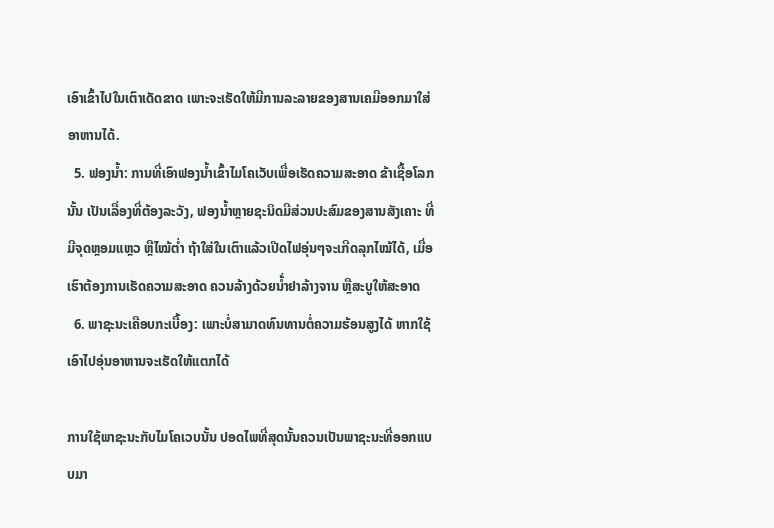ເອົາເຂົ້າໄປໃນເຕົາເດັດຂາດ ເພາະຈະເຮັດໃຫ້ມີການລະລາຍຂອງສານເຄມີອອກມາໃສ່ອາຫານໄດ້.
  5. ຟອງນໍ້າ: ການທີ່ເອົາຟອງນໍ້າເຂົ້າໄມໂຄເວັບເພື່ອເຮັດຄວາມສະອາດ ຂ້າເຊື້ອໂລກນັ້ນ ເປັນເລື່ອງທີ່ຕ້ອງລະວັງ, ຟອງນໍ້າຫຼາຍຊະນິດມີສ່ວນປະສົມຂອງສານສັງເຄາະ ທີ່ມີຈຸດຫຼອມແຫຼວ ຫຼືໄໝ້ຕໍ່າ ຖ້າໃສ່ໃນເຕົາແລ້ວເປີດໄຟອຸ່ນໆຈະເກີດລຸກໄໝ້ໄດ້, ເມື່ອເຮົາຕ້ອງການເຮັດຄວາມສະອາດ ຄວນລ້າງດ້ວຍນໍ້່າຢາລ້າງຈານ ຫຼືສະບູໃຫ້ສະອາດ
  6. ພາຊະນະເຄືອບກະເບື້ອງ: ເພາະບໍ່ສາມາດທົນທານຕໍ່ຄວາມຮ້ອນສູງໄດ້ ຫາກໃຊ້ເອົາໄປອຸ່ນອາຫານຈະເຮັດໃຫ້ແຕກໄດ້

ການໃຊ້ພາຊະນະກັບໄມໂຄເວບນັ້ນ ປອດໄພທີ່ສຸດນັ້ນຄວນເປັນພາຊະນະທີ່ອອກແບບມາ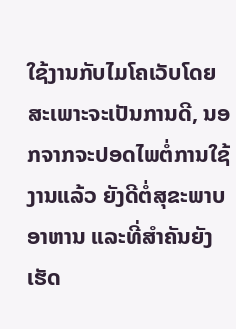ໃຊ້ງານກັບໄມໂຄເວັບໂດຍສະເພາະຈະເປັນການດີ, ນອກຈາກຈະປອດໄພຕໍ່ການໃຊ້ງານແລ້ວ ຍັງດີຕໍ່ສຸຂະພາບອາຫານ ແລະທີ່ສຳຄັນຍັງເຮັດ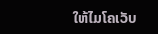ໃຫ້ໄມໂຄເວັບ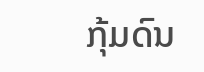ກຸ້ມດົນ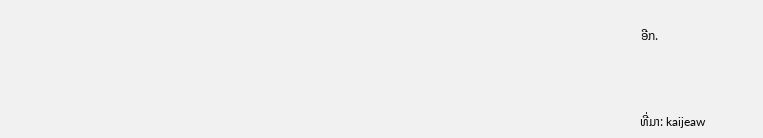ອີກ.



ທີ່ມາ: kaijeaw